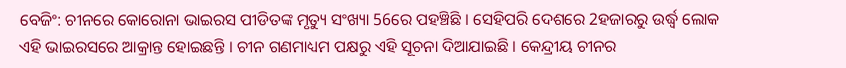ବେଜିଂ: ଚୀନରେ କୋରୋନା ଭାଇରସ ପୀଡିତଙ୍କ ମୃତ୍ୟୁ ସଂଖ୍ୟା 56ରେ ପହଞ୍ଚିଛି । ସେହିପରି ଦେଶରେ 2ହଜାରରୁ ଉର୍ଦ୍ଧ୍ବ ଲୋକ ଏହି ଭାଇରସରେ ଆକ୍ରାନ୍ତ ହୋଇଛନ୍ତି । ଚୀନ ଗଣମାଧ୍ୟମ ପକ୍ଷରୁ ଏହି ସୂଚନା ଦିଆଯାଇଛି । କେନ୍ଦ୍ରୀୟ ଚୀନର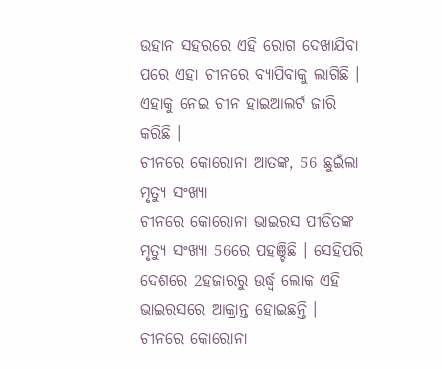ଉହାନ ସହରରେ ଏହି ରୋଗ ଦେଖାଯିବା ପରେ ଏହା ଚୀନରେ ବ୍ୟାପିବାକୁ ଲାଗିଛି । ଏହାକୁ ନେଇ ଚୀନ ହାଇଆଲର୍ଟ ଜାରି କରିଛି ।
ଚୀନରେ କୋରୋନା ଆତଙ୍କ, 56 ଛୁଇଁଲା ମୃତ୍ୟୁ ସଂଖ୍ୟା
ଚୀନରେ କୋରୋନା ଭାଇରସ ପୀଡିତଙ୍କ ମୃତ୍ୟୁ ସଂଖ୍ୟା 56ରେ ପହଞ୍ଚିଛି । ସେହିପରି ଦେଶରେ 2ହଜାରରୁ ଉର୍ଦ୍ଧ୍ବ ଲୋକ ଏହି ଭାଇରସରେ ଆକ୍ରାନ୍ତ ହୋଇଛନ୍ତି ।
ଚୀନରେ କୋରୋନା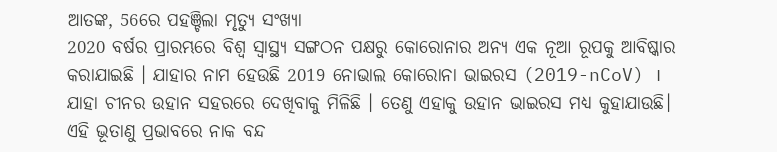ଆତଙ୍କ, 56ରେ ପହଞ୍ଚିଲା ମୃତ୍ୟୁ ସଂଖ୍ୟା
2020 ବର୍ଷର ପ୍ରାରମ୍ଭରେ ବିଶ୍ବ ସ୍ବାସ୍ଥ୍ୟ ସଙ୍ଗଠନ ପକ୍ଷରୁ କୋରୋନାର ଅନ୍ୟ ଏକ ନୂଆ ରୂପକୁ ଆବିଷ୍କାର କରାଯାଇଛି । ଯାହାର ନାମ ହେଉଛି 2019 ନୋଭାଲ କୋରୋନା ଭାଇରସ (2019-nCoV) । ଯାହା ଚୀନର ଉହାନ ସହରରେ ଦେଖିବାକୁ ମିଳିଛି । ତେଣୁ ଏହାକୁ ଉହାନ ଭାଇରସ ମଧ୍ୟ କୁହାଯାଉଛି। ଏହି ଭୂତାଣୁ ପ୍ରଭାବରେ ନାକ ବନ୍ଦ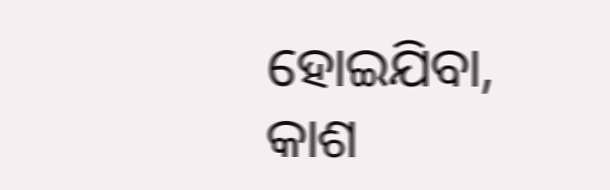ହୋଇଯିବା, କାଶ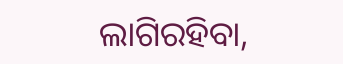ଲାଗିରହିବା,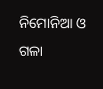ନିମୋନିଆ ଓ ଗଳା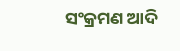ସଂକ୍ରମଣ ଆଦି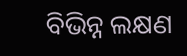ବିଭିନ୍ନ ଲକ୍ଷଣ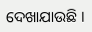ଦେଖାଯାଉଛି ।